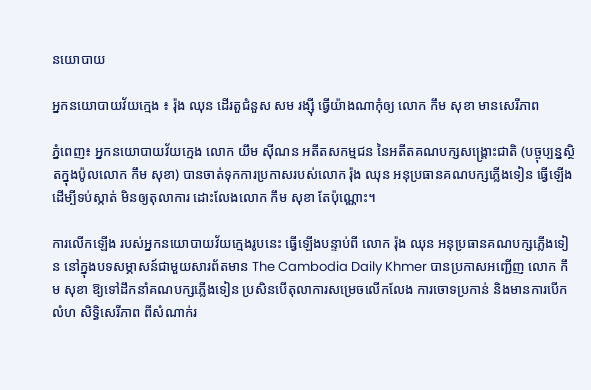នយោបាយ

អ្នកនយោបាយវ័យក្មេង ៖ រ៉ុង ឈុន ដើរតួជំនួស សម រង្ស៊ី ធ្វើយ៉ាងណាកុំឲ្យ លោក កឹម សុខា មានសេរីភាព

ភ្នំពេញ៖ អ្នកនយោបាយវ័យក្មេង លោក យឹម ស៊ីណន អតីតសកម្មជន នៃអតីតគណបក្សសង្គ្រោះជាតិ (បច្ចុប្បន្នស្ថិតក្នុងប៉ូលលោក កឹម សុខា) បានចាត់ទុកការប្រកាសរបស់លោក រ៉ុង ឈុន អនុប្រធានគណបក្សភ្លើងទៀន ធ្វើឡើងដើម្បីទប់ស្កាត់ មិនឲ្យតុលាការ ដោះលែងលោក កឹម សុខា តែប៉ុណ្ណោះ។

ការលើកឡើង របស់អ្នកនយោបាយវ័យក្មេងរូបនេះ ធ្វើឡើងបន្ទាប់ពី លោក រ៉ុង ឈុន អនុប្រធានគណបក្សភ្លើងទៀន នៅក្នុងបទសម្ភាសន៍ជាមួយសារព័តមាន The Cambodia Daily Khmer បានប្រកាសអញ្ជើញ លោក កឹម សុខា ឱ្យទៅដឹកនាំគណបក្សភ្លើងទៀន ប្រសិនបើតុលាការសម្រេចលើកលែង ការចោទប្រកាន់ និងមានការបើកលំហ សិទ្ធិសេរីភាព ពីសំណាក់រ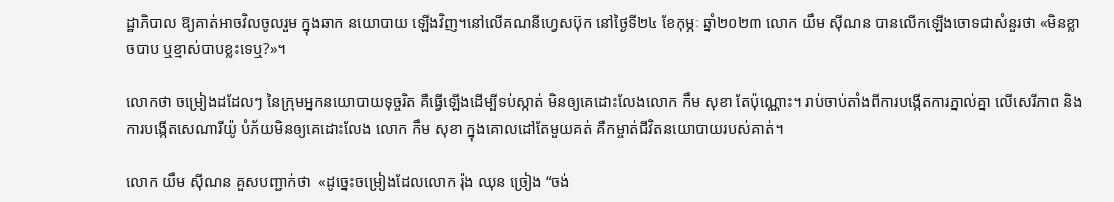ដ្ឋាភិបាល ឱ្យគាត់អាចវិលចូលរួម ក្នុងឆាក នយោបាយ ឡើងវិញ។នៅលើគណនីហ្វេសប៊ុក នៅថ្ងៃទី២៤ ខែកុម្ភៈ ឆ្នាំ២០២៣ លោក យឹម ស៊ីណន បានលើកឡើងចោទជាសំនួរថា «មិនខ្លាចបាប ឬខ្មាស់បាបខ្លះទេឬ?»។

លោកថា ចម្រៀងដដែលៗ នៃក្រុមអ្នកនយោបាយទុច្ចរិត គឺធ្វើឡើងដើម្បីទប់ស្កាត់ មិនឲ្យគេដោះលែងលោក កឹម សុខា តែប៉ុណ្ណោះ។ រាប់ចាប់តាំងពីការបង្កើតការភ្នាល់គ្នា លើសេរីភាព និងការបង្កើតសេណារីយ៉ូ បំភ័យមិនឲ្យគេដោះលែង លោក កឹម សុខា ក្នុងគោលដៅតែមួយគត់ គឺកម្ចាត់ជីវិតនយោបាយរបស់គាត់។

លោក យឹម ស៊ីណន គួសបញ្ជាក់ថា  «ដូច្នេះចម្រៀងដែលលោក រ៉ុង ឈុន ច្រៀង “ចង់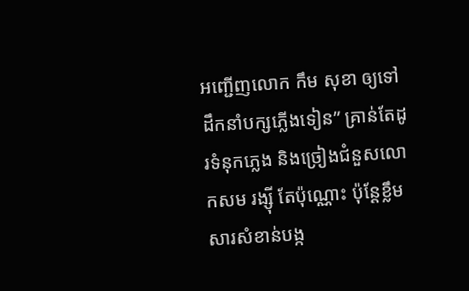អញ្ជើញលោក កឹម សុខា ឲ្យទៅដឹកនាំបក្សភ្លើងទៀន” គ្រាន់តែដូរទំនុកភ្លេង និងច្រៀងជំនួសលោកសម រង្ស៊ី តែប៉ុណ្ណោះ ប៉ុន្តែខ្លឹមសារសំខាន់បង្ក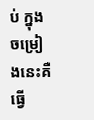ប់ ក្នុងចម្រៀងនេះគឺ ធ្វើ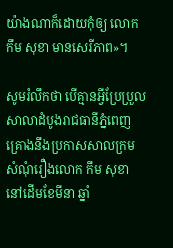យ៉ាងណាក៏ដោយកុំឲ្យ លោក កឹម សុខា មានសេរីភាព»។

សូមរំលឹកថា បើគ្មានអ្វីប្រែប្រួល សាលាដំបូងរាជធានីភ្នំពេញ គ្រោងនឹងប្រកាសសាលក្រម សំណុំរឿងលោក កឹម សុខា នៅដើមខែមីនា ឆ្នាំ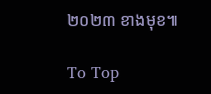២០២៣ ខាងមុខ៕

To Top